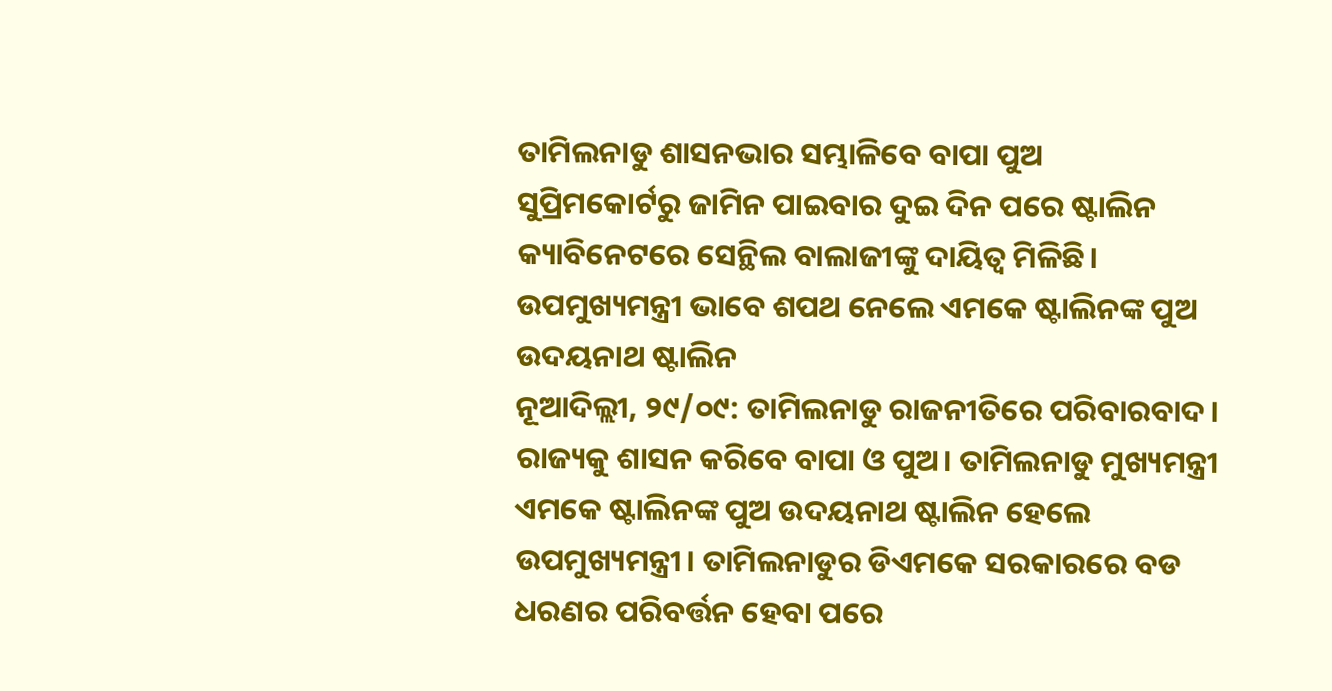ତାମିଲନାଡୁ ଶାସନଭାର ସମ୍ଭାଳିବେ ବାପା ପୁଅ
ସୁପ୍ରିମକୋର୍ଟରୁ ଜାମିନ ପାଇବାର ଦୁଇ ଦିନ ପରେ ଷ୍ଟାଲିନ କ୍ୟାବିନେଟରେ ସେନ୍ଥିଲ ବାଲାଜୀଙ୍କୁ ଦାୟିତ୍ୱ ମିଳିଛି।
ଉପମୁଖ୍ୟମନ୍ତ୍ରୀ ଭାବେ ଶପଥ ନେଲେ ଏମକେ ଷ୍ଟାଲିନଙ୍କ ପୁଅ ଉଦୟନାଥ ଷ୍ଟାଲିନ
ନୂଆଦିଲ୍ଲୀ, ୨୯/୦୯: ତାମିଲନାଡୁ ରାଜନୀତିରେ ପରିବାରବାଦ। ରାଜ୍ୟକୁ ଶାସନ କରିବେ ବାପା ଓ ପୁଅ। ତାମିଲନାଡୁ ମୁଖ୍ୟମନ୍ତ୍ରୀ ଏମକେ ଷ୍ଟାଲିନଙ୍କ ପୁଅ ଉଦୟନାଥ ଷ୍ଟାଲିନ ହେଲେ ଉପମୁଖ୍ୟମନ୍ତ୍ରୀ। ତାମିଲନାଡୁର ଡିଏମକେ ସରକାରରେ ବଡ ଧରଣର ପରିବର୍ତ୍ତନ ହେବା ପରେ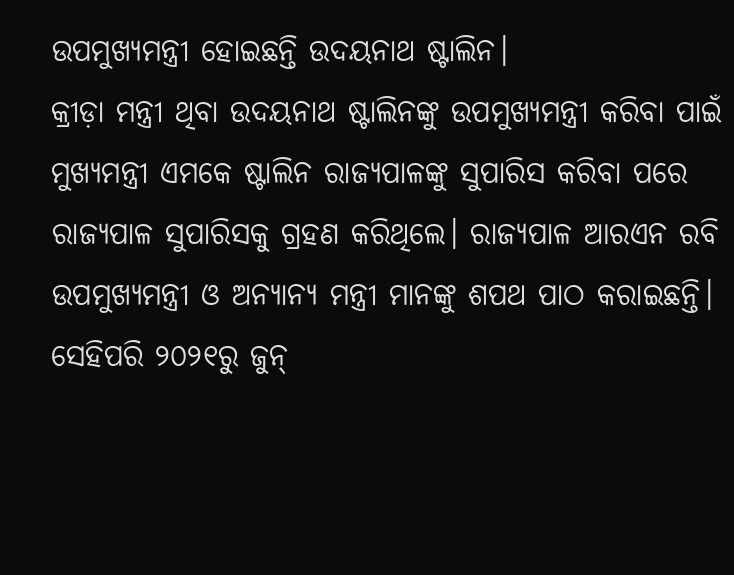ଉପମୁଖ୍ୟମନ୍ତ୍ରୀ ହୋଇଛନ୍ତି ଉଦୟନାଥ ଷ୍ଟାଲିନ।
କ୍ରୀଡ଼ା ମନ୍ତ୍ରୀ ଥିବା ଉଦୟନାଥ ଷ୍ଟାଲିନଙ୍କୁ ଉପମୁଖ୍ୟମନ୍ତ୍ରୀ କରିବା ପାଇଁ ମୁଖ୍ୟମନ୍ତ୍ରୀ ଏମକେ ଷ୍ଟାଲିନ ରାଜ୍ୟପାଳଙ୍କୁ ସୁପାରିସ କରିବା ପରେ ରାଜ୍ୟପାଳ ସୁପାରିସକୁ ଗ୍ରହଣ କରିଥିଲେ। ରାଜ୍ୟପାଳ ଆରଏନ ରବି ଉପମୁଖ୍ୟମନ୍ତ୍ରୀ ଓ ଅନ୍ୟାନ୍ୟ ମନ୍ତ୍ରୀ ମାନଙ୍କୁ ଶପଥ ପାଠ କରାଇଛନ୍ତି।
ସେହିପରି ୨୦୨୧ରୁ ଜୁନ୍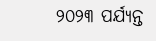୨୦୨୩ ପର୍ଯ୍ୟନ୍ତ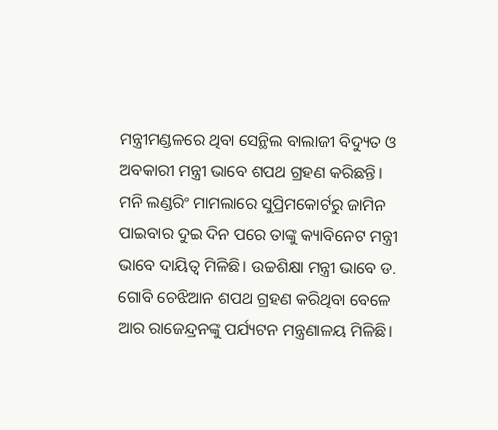ମନ୍ତ୍ରୀମଣ୍ଡଳରେ ଥିବା ସେନ୍ଥିଲ ବାଲାଜୀ ବିଦ୍ୟୁତ ଓ ଅବକାରୀ ମନ୍ତ୍ରୀ ଭାବେ ଶପଥ ଗ୍ରହଣ କରିଛନ୍ତି। ମନି ଲଣ୍ଡରିଂ ମାମଲାରେ ସୁପ୍ରିମକୋର୍ଟରୁ ଜାମିନ ପାଇବାର ଦୁଇ ଦିନ ପରେ ତାଙ୍କୁ କ୍ୟାବିନେଟ ମନ୍ତ୍ରୀ ଭାବେ ଦାୟିତ୍ୱ ମିଳିଛି। ଉଚ୍ଚଶିକ୍ଷା ମନ୍ତ୍ରୀ ଭାବେ ଡ. ଗୋବି ଚେଝିଆନ ଶପଥ ଗ୍ରହଣ କରିଥିବା ବେଳେ ଆର ରାଜେନ୍ଦ୍ରନଙ୍କୁ ପର୍ଯ୍ୟଟନ ମନ୍ତ୍ରଣାଳୟ ମିଳିଛି।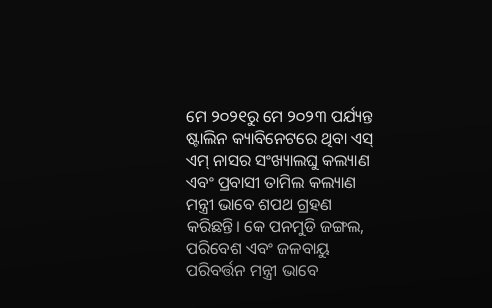ମେ ୨୦୨୧ରୁ ମେ ୨୦୨୩ ପର୍ଯ୍ୟନ୍ତ ଷ୍ଟାଲିନ କ୍ୟାବିନେଟରେ ଥିବା ଏସ୍ ଏମ୍ ନାସର ସଂଖ୍ୟାଲଘୁ କଲ୍ୟାଣ ଏବଂ ପ୍ରବାସୀ ତାମିଲ କଲ୍ୟାଣ ମନ୍ତ୍ରୀ ଭାବେ ଶପଥ ଗ୍ରହଣ କରିଛନ୍ତି। କେ ପନମୁଡି ଜଙ୍ଗଲ, ପରିବେଶ ଏବଂ ଜଳବାୟୁ ପରିବର୍ତ୍ତନ ମନ୍ତ୍ରୀ ଭାବେ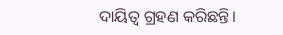ଦାୟିତ୍ୱ ଗ୍ରହଣ କରିଛନ୍ତି।